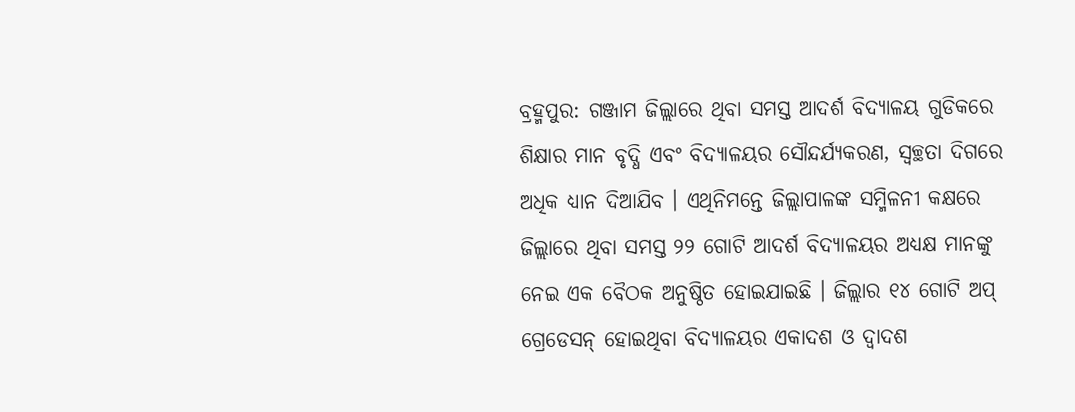ବ୍ରହ୍ମପୁର: ଗଞ୍ଜାମ ଜିଲ୍ଲାରେ ଥିବା ସମସ୍ତ ଆଦର୍ଶ ବିଦ୍ୟାଳୟ ଗୁଡିକରେ ଶିକ୍ଷାର ମାନ ବୃଦ୍ଧି ଏବଂ ବିଦ୍ୟାଳୟର ସୌନ୍ଦର୍ଯ୍ୟକରଣ, ସ୍ବଚ୍ଛତା ଦିଗରେ ଅଧିକ ଧ୍ୟାନ ଦିଆଯିବ । ଏଥିନିମନ୍ତେ ଜିଲ୍ଲାପାଳଙ୍କ ସମ୍ମିଳନୀ କକ୍ଷରେ ଜିଲ୍ଲାରେ ଥିବା ସମସ୍ତ ୨୨ ଗୋଟି ଆଦର୍ଶ ବିଦ୍ୟାଳୟର ଅଧ୍ୟକ୍ଷ ମାନଙ୍କୁ ନେଇ ଏକ ବୈଠକ ଅନୁଷ୍ଠିତ ହୋଇଯାଇଛି । ଜିଲ୍ଲାର ୧୪ ଗୋଟି ଅପ୍ ଗ୍ରେଡେସନ୍ ହୋଇଥିବା ବିଦ୍ୟାଳୟର ଏକାଦଶ ଓ ଦ୍ବାଦଶ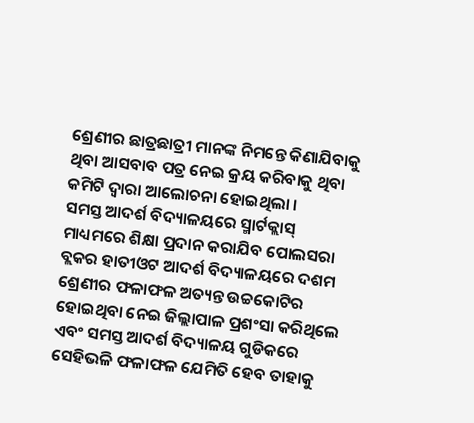ଶ୍ରେଣୀର ଛାତ୍ରଛାତ୍ରୀ ମାନଙ୍କ ନିମନ୍ତେ କିଣାଯିବାକୁ ଥିବା ଆସବାବ ପତ୍ର ନେଇ କ୍ରୟ କରିବାକୁ ଥିବା କମିଟି ଦ୍ବାରା ଆଲୋଚନା ହୋଇଥିଲା ।
ସମସ୍ତ ଆଦର୍ଶ ବିଦ୍ୟାଳୟରେ ସ୍ମାର୍ଟକ୍ଲାସ୍ ମାଧ୍ୟମରେ ଶିକ୍ଷା ପ୍ରଦାନ କରାଯିବ ପୋଲସରା ବ୍ଲକର ହାତୀଓଟ ଆଦର୍ଶ ବିଦ୍ୟାଳୟରେ ଦଶମ ଶ୍ରେଣୀର ଫଳାଫଳ ଅତ୍ୟନ୍ତ ଉଚ୍ଚକୋଟିର ହୋଇଥିବା ନେଇ ଜିଲ୍ଲାପାଳ ପ୍ରଶଂସା କରିଥିଲେ ଏବଂ ସମସ୍ତ ଆଦର୍ଶ ବିଦ୍ୟାଳୟ ଗୁଡିକରେ ସେହିଭଳି ଫଳାଫଳ ଯେମିତି ହେବ ତାହାକୁ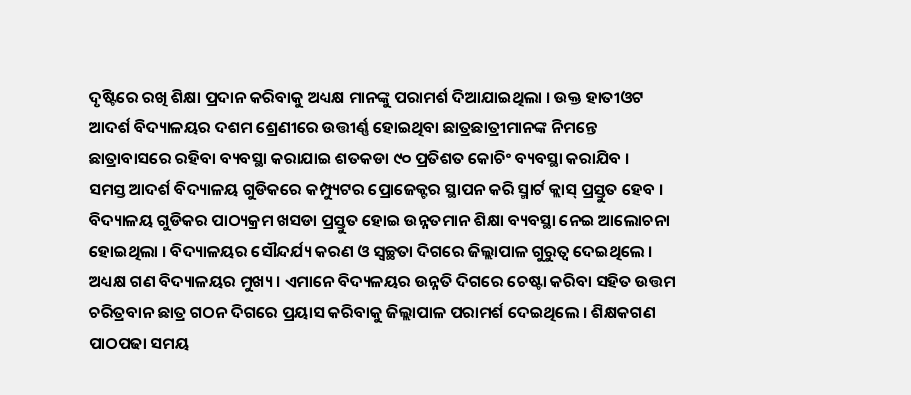ଦୃଷ୍ଟିରେ ରଖି ଶିକ୍ଷା ପ୍ରଦାନ କରିବାକୁ ଅଧ୍ୟକ୍ଷ ମାନଙ୍କୁ ପରାମର୍ଶ ଦିଆଯାଇଥିଲା । ଉକ୍ତ ହାତୀଓଟ ଆଦର୍ଶ ବିଦ୍ୟାଳୟର ଦଶମ ଶ୍ରେଣୀରେ ଉତ୍ତୀର୍ଣ୍ଣ ହୋଇଥିବା ଛାତ୍ରଛାତ୍ରୀମାନଙ୍କ ନିମନ୍ତେ ଛାତ୍ରାବାସରେ ରହିବା ବ୍ୟବସ୍ଥା କରାଯାଇ ଶତକଡା ୯୦ ପ୍ରତିଶତ କୋଚିଂ ବ୍ୟବସ୍ଥା କରାଯିବ ।
ସମସ୍ତ ଆଦର୍ଶ ବିଦ୍ୟାଳୟ ଗୁଡିକରେ କମ୍ପ୍ୟୁଟର ପ୍ରୋଜେକ୍ଟର ସ୍ଥାପନ କରି ସ୍ମାର୍ଟ କ୍ଲାସ୍ ପ୍ରସ୍ତୁତ ହେବ । ବିଦ୍ୟାଳୟ ଗୁଡିକର ପାଠ୍ୟକ୍ରମ ଖସଡା ପ୍ରସ୍ତୁତ ହୋଇ ଉନ୍ନତମାନ ଶିକ୍ଷା ବ୍ୟବସ୍ଥା ନେଇ ଆଲୋଚନା ହୋଇଥିଲା । ବିଦ୍ୟାଳୟର ସୌନ୍ଦର୍ଯ୍ୟ କରଣ ଓ ସ୍ବଚ୍ଛତା ଦିଗରେ ଜିଲ୍ଲାପାଳ ଗୁରୁତ୍ବ ଦେଇଥିଲେ । ଅଧ୍ୟକ୍ଷ ଗଣ ବିଦ୍ୟାଳୟର ମୁଖ୍ୟ । ଏମାନେ ବିଦ୍ୟଳୟର ଉନ୍ନତି ଦିଗରେ ଚେଷ୍ଟା କରିବା ସହିତ ଉତ୍ତମ ଚରିତ୍ରବାନ ଛାତ୍ର ଗଠନ ଦିଗରେ ପ୍ରୟାସ କରିବାକୁ ଜିଲ୍ଲାପାଳ ପରାମର୍ଶ ଦେଇଥିଲେ । ଶିକ୍ଷକଗଣ ପାଠପଢା ସମୟ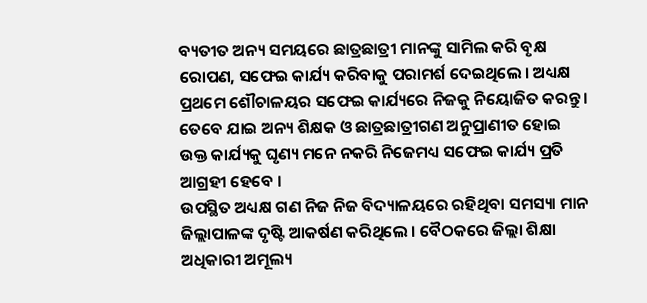ବ୍ୟତୀତ ଅନ୍ୟ ସମୟରେ ଛାତ୍ରଛାତ୍ରୀ ମାନଙ୍କୁ ସାମିଲ କରି ବୃକ୍ଷ ରୋପଣ, ସଫେଇ କାର୍ଯ୍ୟ କରିବାକୁ ପରାମର୍ଶ ଦେଇଥିଲେ । ଅଧ୍ୟକ୍ଷ ପ୍ରଥମେ ଶୌଚାଳୟର ସଫେଇ କାର୍ଯ୍ୟରେ ନିଜକୁ ନିୟୋଜିତ କରନ୍ତୁ । ତେବେ ଯାଇ ଅନ୍ୟ ଶିକ୍ଷକ ଓ ଛାତ୍ରଛାତ୍ରୀଗଣ ଅନୁପ୍ରାଣୀତ ହୋଇ ଉକ୍ତ କାର୍ଯ୍ୟକୁ ଘୃଣ୍ୟ ମନେ ନକରି ନିଜେମଧ୍ୟ ସଫେଇ କାର୍ଯ୍ୟ ପ୍ରତି ଆଗ୍ରହୀ ହେବେ ।
ଉପସ୍ଥିତ ଅଧ୍ୟକ୍ଷ ଗଣ ନିଜ ନିଜ ବିଦ୍ୟାଳୟରେ ରହିଥିବା ସମସ୍ୟା ମାନ ଜିଲ୍ଲାପାଳଙ୍କ ଦୃଷ୍ଟି ଆକର୍ଷଣ କରିଥିଲେ । ବୈଠକରେ ଜିଲ୍ଲା ଶିକ୍ଷା ଅଧିକାରୀ ଅମୂଲ୍ୟ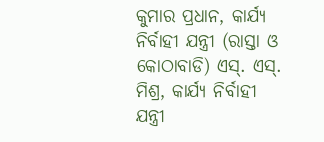କୁମାର ପ୍ରଧାନ, କାର୍ଯ୍ୟ ନିର୍ବାହୀ ଯନ୍ତ୍ରୀ (ରାସ୍ତା ଓ କୋଠାବାଡି) ଏସ୍. ଏସ୍. ମିଶ୍ର, କାର୍ଯ୍ୟ ନିର୍ବାହୀ ଯନ୍ତ୍ରୀ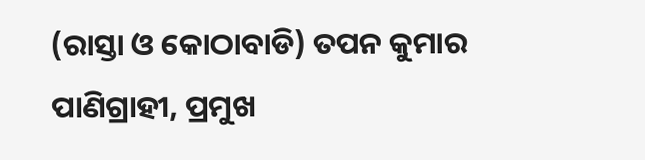(ରାସ୍ତା ଓ କୋଠାବାଡି) ତପନ କୁମାର ପାଣିଗ୍ରାହୀ, ପ୍ରମୁଖ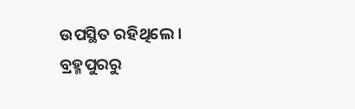ଉପସ୍ଥିତ ରହିଥିଲେ ।
ବ୍ରହ୍ମପୁରରୁ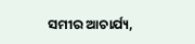ସମୀର ଆଚାର୍ଯ୍ୟ,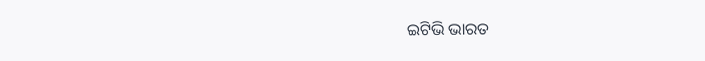ଇଟିଭି ଭାରତ